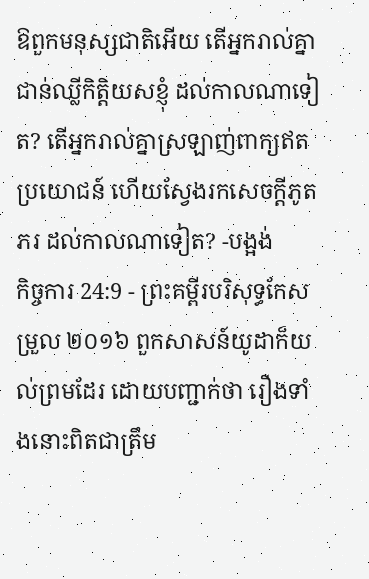ឱពួកមនុស្សជាតិអើយ តើអ្នករាល់គ្នាជាន់ឈ្លីកិត្តិយសខ្ញុំ ដល់កាលណាទៀត? តើអ្នករាល់គ្នាស្រឡាញ់ពាក្យឥតប្រយោជន៍ ហើយស្វែងរកសេចក្ដីភូតភរ ដល់កាលណាទៀត? -បង្អង់
កិច្ចការ 24:9 - ព្រះគម្ពីរបរិសុទ្ធកែសម្រួល ២០១៦ ពួកសាសន៍យូដាក៏យល់ព្រមដែរ ដោយបញ្ជាក់ថា រឿងទាំងនោះពិតជាត្រឹម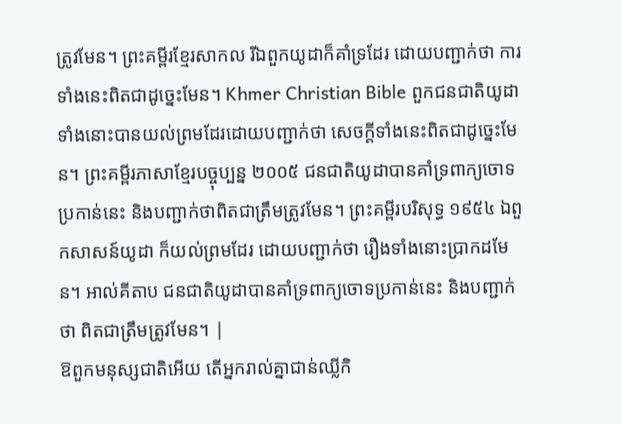ត្រូវមែន។ ព្រះគម្ពីរខ្មែរសាកល រីឯពួកយូដាក៏គាំទ្រដែរ ដោយបញ្ជាក់ថា ការទាំងនេះពិតជាដូច្នេះមែន។ Khmer Christian Bible ពួកជនជាតិយូដាទាំងនោះបានយល់ព្រមដែរដោយបញ្ជាក់ថា សេចក្ដីទាំងនេះពិតជាដូច្នេះមែន។ ព្រះគម្ពីរភាសាខ្មែរបច្ចុប្បន្ន ២០០៥ ជនជាតិយូដាបានគាំទ្រពាក្យចោទប្រកាន់នេះ និងបញ្ជាក់ថាពិតជាត្រឹមត្រូវមែន។ ព្រះគម្ពីរបរិសុទ្ធ ១៩៥៤ ឯពួកសាសន៍យូដា ក៏យល់ព្រមដែរ ដោយបញ្ជាក់ថា រឿងទាំងនោះប្រាកដមែន។ អាល់គីតាប ជនជាតិយូដាបានគាំទ្រពាក្យចោទប្រកាន់នេះ និងបញ្ជាក់ថា ពិតជាត្រឹមត្រូវមែន។ |
ឱពួកមនុស្សជាតិអើយ តើអ្នករាល់គ្នាជាន់ឈ្លីកិ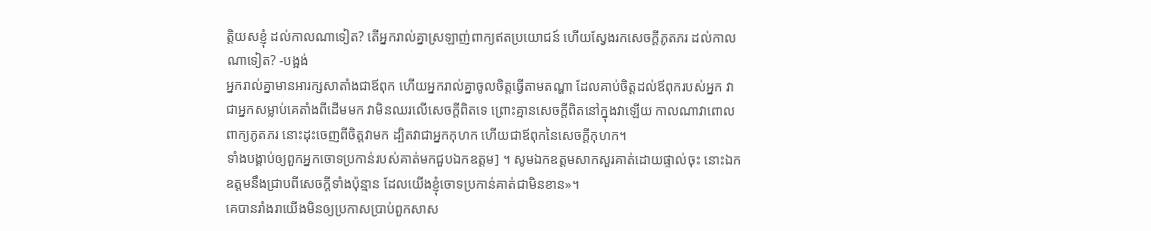ត្តិយសខ្ញុំ ដល់កាលណាទៀត? តើអ្នករាល់គ្នាស្រឡាញ់ពាក្យឥតប្រយោជន៍ ហើយស្វែងរកសេចក្ដីភូតភរ ដល់កាលណាទៀត? -បង្អង់
អ្នករាល់គ្នាមានអារក្សសាតាំងជាឪពុក ហើយអ្នករាល់គ្នាចូលចិត្តធ្វើតាមតណ្ហា ដែលគាប់ចិត្តដល់ឪពុករបស់អ្នក វាជាអ្នកសម្លាប់គេតាំងពីដើមមក វាមិនឈរលើសេចក្តីពិតទេ ព្រោះគ្មានសេចក្តីពិតនៅក្នុងវាឡើយ កាលណាវាពោលពាក្យភូតភរ នោះដុះចេញពីចិត្តវាមក ដ្បិតវាជាអ្នកកុហក ហើយជាឪពុកនៃសេចក្តីកុហក។
ទាំងបង្គាប់ឲ្យពួកអ្នកចោទប្រកាន់របស់គាត់មកជួបឯកឧត្តម] ។ សូមឯកឧត្តមសាកសួរគាត់ដោយផ្ទាល់ចុះ នោះឯកឧត្តមនឹងជ្រាបពីសេចក្ដីទាំងប៉ុន្មាន ដែលយើងខ្ញុំចោទប្រកាន់គាត់ជាមិនខាន»។
គេបានរាំងរាយើងមិនឲ្យប្រកាសប្រាប់ពួកសាស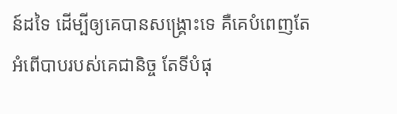ន៍ដទៃ ដើម្បីឲ្យគេបានសង្គ្រោះទេ គឺគេបំពេញតែអំពើបាបរបស់គេជានិច្ច តែទីបំផុ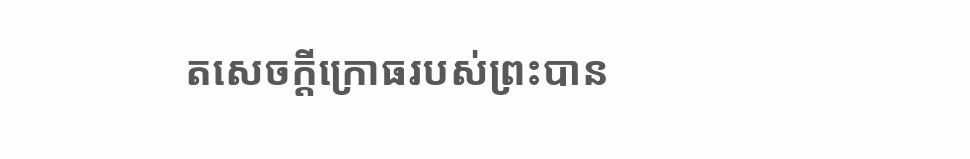តសេចក្ដីក្រោធរបស់ព្រះបាន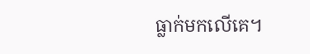ធ្លាក់មកលើគេ។